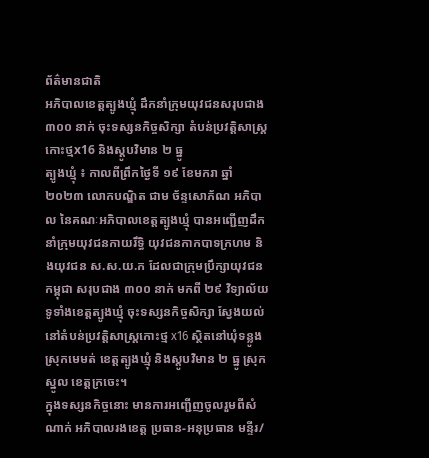ព័ត៌មានជាតិ
អភិបាលខេត្តត្បូងឃ្មុំ ដឹកនាំក្រុមយុវជនសរុបជាង ៣០០ នាក់ ចុះទស្សនកិច្ចសិក្សា តំបន់ប្រវត្តិសាស្ត្រកោះថ្មx16 និងស្តូបវិមាន ២ ធ្នូ
ត្បូងឃ្មុំ ៖ កាលពីព្រឹកថ្ងៃទី ១៩ ខែមករា ឆ្នាំ ២០២៣ លោកបណ្ឌិត ជាម ច័ន្ទសោភ័ណ អភិបាល នៃគណៈអភិបាលខេត្តត្បូងឃ្មុំ បានអញ្ជើញដឹកនាំក្រុមយុវជនកាយរឹទ្ធិ យុវជនកាកបាទក្រហម និងយុវជន ស.ស.យ.ក ដែលជាក្រុមប្រឹក្សាយុវជនកម្ពុជា សរុបជាង ៣០០ នាក់ មកពី ២៩ វិទ្យាល័យទូទាំងខេត្តត្បូងឃ្មុំ ចុះទស្សនកិច្ចសិក្សា ស្វែងយល់នៅតំបន់ប្រវត្តិសាស្ត្រកោះថ្ម x16 ស្ថិតនៅឃុំទន្លូង ស្រុកមេមត់ ខេត្តត្បូងឃ្មុំ និងស្តូបវិមាន ២ ធ្នូ ស្រុកស្នូល ខេត្តក្រចេះ។
ក្នុងទស្សនកិច្ចនោះ មានការអញ្ជើញចូលរួមពីសំណាក់ អភិបាលរងខេត្ត ប្រធាន-អនុប្រធាន មន្ទីរ/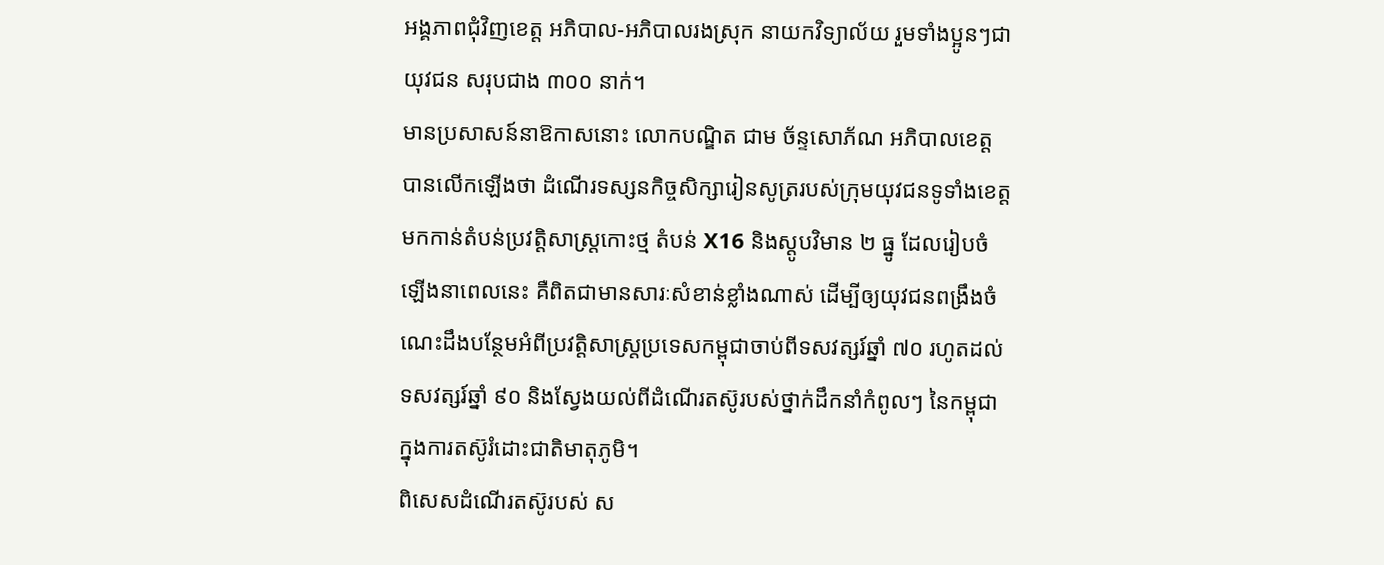អង្គភាពជុំវិញខេត្ត អភិបាល-អភិបាលរងស្រុក នាយកវិទ្យាល័យ រួមទាំងប្អូនៗជាយុវជន សរុបជាង ៣០០ នាក់។
មានប្រសាសន៍នាឱកាសនោះ លោកបណ្ឌិត ជាម ច័ន្ទសោភ័ណ អភិបាលខេត្ត បានលើកឡើងថា ដំណើរទស្សនកិច្ចសិក្សារៀនសូត្ររបស់ក្រុមយុវជនទូទាំងខេត្តមកកាន់តំបន់ប្រវត្តិសាស្ត្រកោះថ្ម តំបន់ X16 និងស្តូបវិមាន ២ ធ្នូ ដែលរៀបចំឡើងនាពេលនេះ គឺពិតជាមានសារៈសំខាន់ខ្លាំងណាស់ ដើម្បីឲ្យយុវជនពង្រឹងចំណេះដឹងបន្ថែមអំពីប្រវត្តិសាស្ត្រប្រទេសកម្ពុជាចាប់ពីទសវត្សរ៍ឆ្នាំ ៧០ រហូតដល់ទសវត្សរ៍ឆ្នាំ ៩០ និងស្វែងយល់ពីដំណើរតស៊ូរបស់ថ្នាក់ដឹកនាំកំពូលៗ នៃកម្ពុជា ក្នុងការតស៊ូរំដោះជាតិមាតុភូមិ។
ពិសេសដំណើរតស៊ូរបស់ ស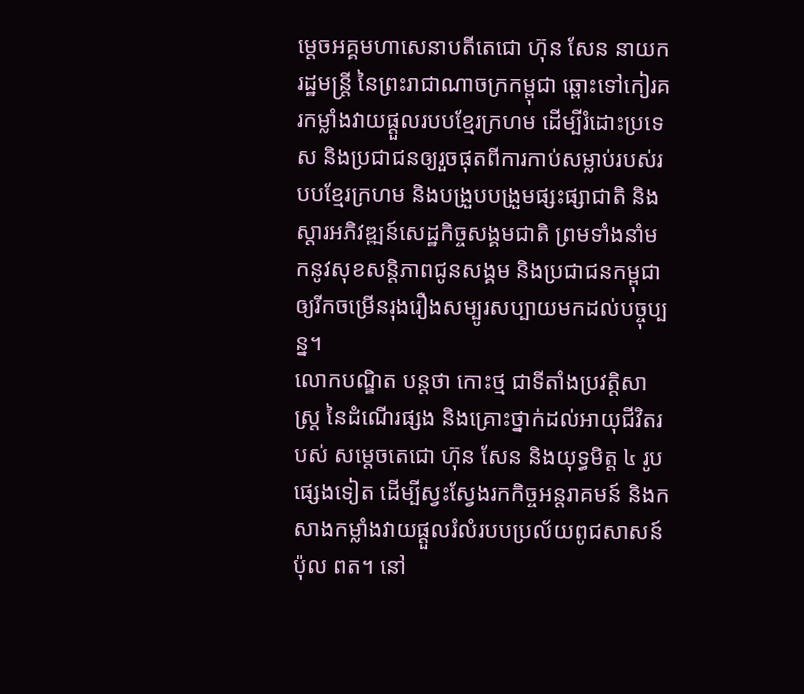ម្ដេចអគ្គមហាសេនាបតីតេជោ ហ៊ុន សែន នាយករដ្ឋមន្ត្រី នៃព្រះរាជាណាចក្រកម្ពុជា ឆ្ពោះទៅកៀរគរកម្លាំងវាយផ្ដួលរបបខ្មែរក្រហម ដើម្បីរំដោះប្រទេស និងប្រជាជនឲ្យរួចផុតពីការកាប់សម្លាប់របស់របបខ្មែរក្រហម និងបង្រួបបង្រួមផ្សះផ្សាជាតិ និងស្ដារអភិវឌ្ឍន៍សេដ្ឋកិច្ចសង្គមជាតិ ព្រមទាំងនាំមកនូវសុខសន្តិភាពជូនសង្គម និងប្រជាជនកម្ពុជាឲ្យរីកចម្រើនរុងរឿងសម្បូរសប្បាយមកដល់បច្ចុប្បន្ន។
លោកបណ្ឌិត បន្តថា កោះថ្ម ជាទីតាំងប្រវត្តិសាស្ត្រ នៃដំណើរផ្សង និងគ្រោះថ្នាក់ដល់អាយុជីវិតរបស់ សម្ដេចតេជោ ហ៊ុន សែន និងយុទ្ធមិត្ត ៤ រូបផ្សេងទៀត ដើម្បីស្វះស្វែងរកកិច្ចអន្តរាគមន៍ និងកសាងកម្លាំងវាយផ្ដួលរំលំរបបប្រល័យពូជសាសន៍ ប៉ុល ពត។ នៅ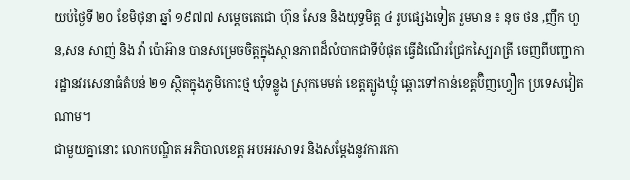យប់ថ្ងៃទី ២០ ខែមិថុនា ឆ្នាំ ១៩៧៧ សម្ដេចតេជោ ហ៊ុន សែន និងយុទ្ធមិត្ត ៤ រូបផ្សេងទៀត រួមមាន ៖ នុច ថន ,ញឹក ហួន,សន សាញ់ និង វ៉ា ប៉ោអ៊ាន បានសម្រេចចិត្តក្នុងស្ថានភាពដ៏លំបាកជាទីបំផុត ធ្វើដំណើរជ្រែកស្បៃរាត្រី ចេញពីបញ្ជាការដ្ឋានវរសេនាធំតំបន់ ២១ ស្ថិតក្នុងភូមិកោះថ្ម ឃុំទន្លូង ស្រុកមេមត់ ខេត្តត្បូងឃ្មុំ ឆ្ពោះទៅកាន់ខេត្តប៊ិញហ្វឿក ប្រទេសវៀតណាម។
ជាមួយគ្នានោះ លោកបណ្ឌិត អភិបាលខេត្ត អបអរសាទរ និងសម្ដែងនូវការកោ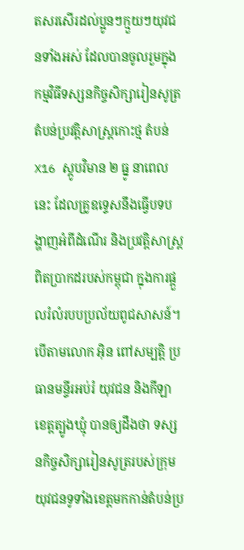តសរសើរដល់ប្អូនៗក្មួយៗយុវជនទាំងអស់ ដែលបានចូលរួមក្នុងកម្មវិធីទស្សនកិច្ចសិក្សារៀនសូត្រ តំបន់ប្រវត្តិសាស្ត្រកោះថ្ម តំបន់ X16 ស្តូបវិមាន ២ ធ្នូ នាពេលនេះ ដែលគ្រូឧទ្ទេសនឹងធ្វើបទបង្ហាញអំពីដំណើរ និងប្រវត្តិសាស្ត្រពិតប្រាកដរបស់កម្ពុជា ក្នុងការផ្ដួលរំលំរបបប្រល័យពូជសាសន៍។
បើតាមលោក អ៊ិន ពៅសម្បត្តិ ប្រធានមន្ទីរអប់រំ យុវជន និងកីឡាខេត្តត្បូងឃ្មុំ បានឲ្យដឹងថា ទស្សនកិច្ចសិក្សារៀនសូត្ររបស់ក្រុមយុវជនទូទាំងខេត្តមកកាន់តំបន់ប្រ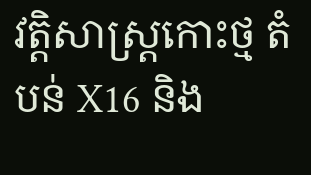វត្តិសាស្ត្រកោះថ្ម តំបន់ X16 និង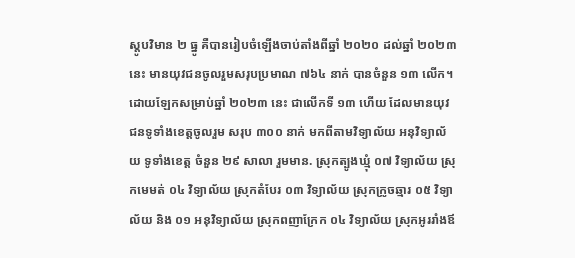ស្តូបវិមាន ២ ធ្នូ គឺបានរៀបចំឡើងចាប់តាំងពីឆ្នាំ ២០២០ ដល់ឆ្នាំ ២០២៣ នេះ មានយុវជនចូលរួមសរុបប្រមាណ ៧៦៤ នាក់ បានចំនួន ១៣ លើក។
ដោយឡែកសម្រាប់ឆ្នាំ ២០២៣ នេះ ជាលើកទី ១៣ ហើយ ដែលមានយុវជនទូទាំងខេត្តចូលរួម សរុប ៣០០ នាក់ មកពីតាមវិទ្យាល័យ អនុវិទ្យាល័យ ទូទាំងខេត្ត ចំនួន ២៩ សាលា រួមមាន. ស្រុកត្បូងឃ្មុំ ០៧ វិទ្យាល័យ ស្រុកមេមត់ ០៤ វិទ្យាល័យ ស្រុកតំបែរ ០៣ វិទ្យាល័យ ស្រុកក្រូចឆ្មារ ០៥ វិទ្យាល័យ និង ០១ អនុវិទ្យាល័យ ស្រុកពញាក្រែក ០៤ វិទ្យាល័យ ស្រុកអូររាំងឪ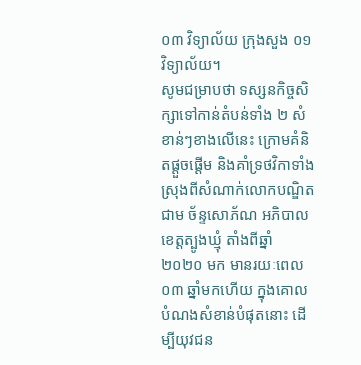០៣ វិទ្យាល័យ ក្រុងសួង ០១ វិទ្យាល័យ។
សូមជម្រាបថា ទស្សនកិច្ចសិក្សាទៅកាន់តំបន់ទាំង ២ សំខាន់ៗខាងលើនេះ ក្រោមគំនិតផ្ដួចផ្ដើម និងគាំទ្រថវិកាទាំងស្រុងពីសំណាក់លោកបណ្ឌិត ជាម ច័ន្ទសោភ័ណ អភិបាលខេត្តត្បូងឃ្មុំ តាំងពីឆ្នាំ ២០២០ មក មានរយៈពេល ០៣ ឆ្នាំមកហើយ ក្នុងគោលបំណងសំខាន់បំផុតនោះ ដើម្បីយុវជន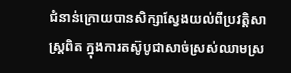ជំនាន់ក្រោយបានសិក្សាស្វែងយល់ពីប្រវត្តិសាស្ត្រពិត ក្នុងការតស៊ូបូជាសាច់ស្រស់ឈាមស្រ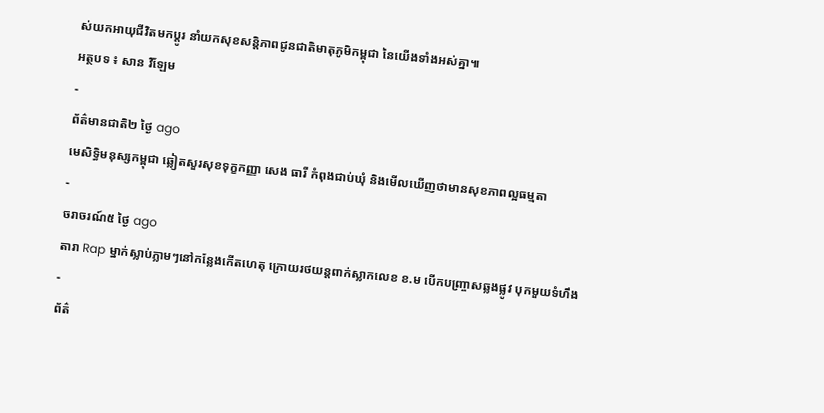ស់យកអាយុជីវិតមកប្ដូរ នាំយកសុខសន្តិភាពជូនជាតិមាតុភូមិកម្ពុជា នៃយើងទាំងអស់គ្នា៕
អត្ថបទ ៖ សាន វិឡែម
-
ព័ត៌មានជាតិ២ ថ្ងៃ ago
មេសិទ្ធិមនុស្សកម្ពុជា ឆ្លៀតសួរសុខទុក្ខកញ្ញា សេង ធារី កំពុងជាប់ឃុំ និងមើលឃើញថាមានសុខភាពល្អធម្មតា
-
ចរាចរណ៍៥ ថ្ងៃ ago
តារា Rap ម្នាក់ស្លាប់ភ្លាមៗនៅកន្លែងកើតហេតុ ក្រោយរថយន្ដពាក់ស្លាកលេខ ខ.ម បើកបញ្ច្រាសឆ្លងផ្លូវ បុកមួយទំហឹង
-
ព័ត៌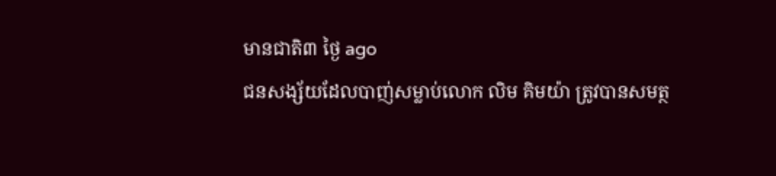មានជាតិ៣ ថ្ងៃ ago
ជនសង្ស័យដែលបាញ់សម្លាប់លោក លិម គិមយ៉ា ត្រូវបានសមត្ថ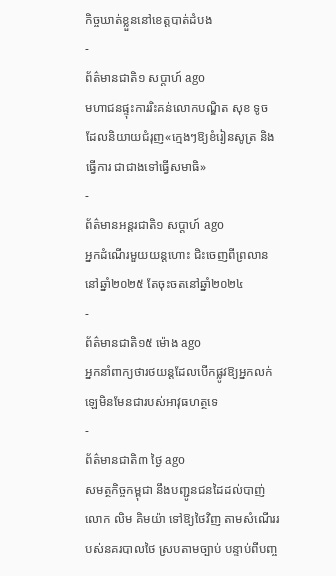កិច្ចឃាត់ខ្លួននៅខេត្តបាត់ដំបង
-
ព័ត៌មានជាតិ១ សប្តាហ៍ ago
មហាជនផ្ទុះការរិះគន់លោកបណ្ឌិត សុខ ទូច ដែលនិយាយជំរុញ«ក្មេងៗឱ្យខំរៀនសូត្រ និងធ្វើការ ជាជាងទៅធ្វើសមាធិ»
-
ព័ត៌មានអន្ដរជាតិ១ សប្តាហ៍ ago
អ្នកដំណើរមួយយន្តហោះ ជិះចេញពីព្រលាននៅឆ្នាំ២០២៥ តែចុះចតនៅឆ្នាំ២០២៤
-
ព័ត៌មានជាតិ១៥ ម៉ោង ago
អ្នកនាំពាក្យថារថយន្តដែលបើកផ្លូវឱ្យអ្នកលក់ឡេមិនមែនជារបស់អាវុធហត្ថទេ
-
ព័ត៌មានជាតិ៣ ថ្ងៃ ago
សមត្ថកិច្ចកម្ពុជា នឹងបញ្ជូនជនដៃដល់បាញ់លោក លិម គិមយ៉ា ទៅឱ្យថៃវិញ តាមសំណើររបស់នគរបាលថៃ ស្របតាមច្បាប់ បន្ទាប់ពីបញ្ច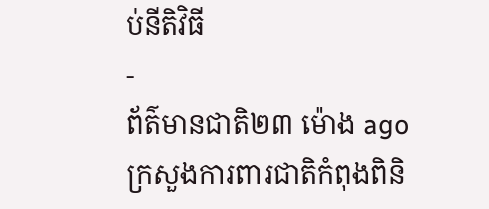ប់នីតិវិធី
-
ព័ត៌មានជាតិ២៣ ម៉ោង ago
ក្រសួងការពារជាតិកំពុងពិនិ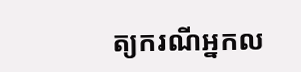ត្យករណីអ្នកល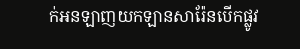ក់អនឡាញយកឡានសារ៉ែនបើកផ្លូវ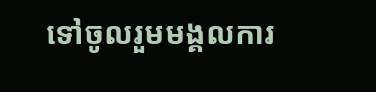ទៅចូលរួមមង្គលការ